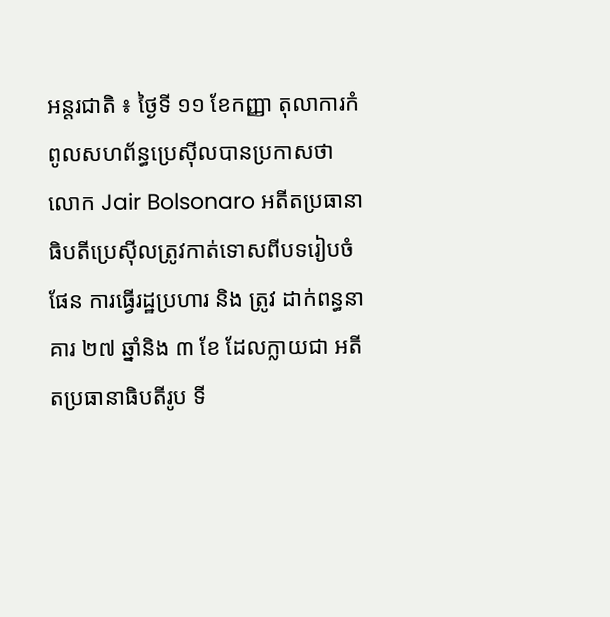អន្តរជាតិ ៖ ថ្ងៃទី ១១ ខែកញ្ញា តុលាការកំពូលសហព័ន្ធប្រេស៊ីលបានប្រកាសថា លោក Jair Bolsonaro អតីតប្រធានាធិបតីប្រេស៊ីលត្រូវកាត់ទោសពីបទរៀបចំផែន ការធ្វើរដ្ឋប្រហារ និង ត្រូវ ដាក់ពន្ធនាគារ ២៧ ឆ្នាំនិង ៣ ខែ ដែលក្លាយជា អតីតប្រធានាធិបតីរូប ទី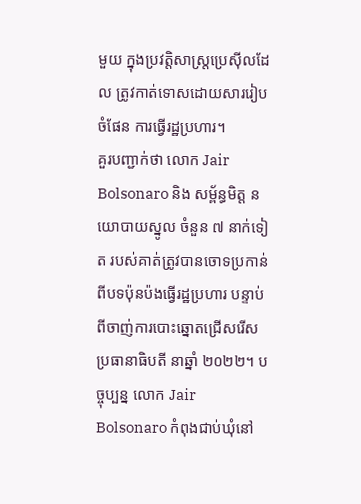មួយ ក្នុងប្រវត្តិសាស្រ្តប្រេស៊ីលដែល ត្រូវកាត់ទោសដោយសាររៀបចំផែន ការធ្វើរដ្ឋប្រហារ។
គួរបញ្ជាក់ថា លោក Jair Bolsonaro និង សម្ព័ន្ធមិត្ត នយោបាយស្នូល ចំនួន ៧ នាក់ទៀត របស់គាត់ត្រូវបានចោទប្រកាន់ពីបទប៉ុនប៉ងធ្វើរដ្ឋប្រហារ បន្ទាប់ពីចាញ់ការបោះឆ្នោតជ្រើសរើសប្រធានាធិបតី នាឆ្នាំ ២០២២។ បច្ចុប្បន្ន លោក Jair Bolsonaro កំពុងជាប់ឃុំនៅ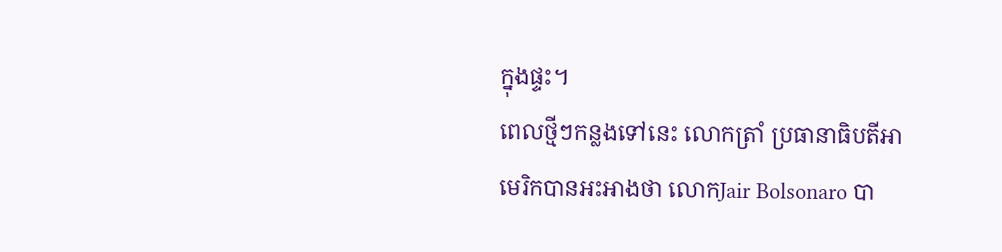ក្នុងផ្ទះ។
ពេលថ្មីៗកន្លងទៅនេះ លោកត្រាំ ប្រធានាធិបតីអាមេរិកបានអះអាងថា លោកJair Bolsonaro បា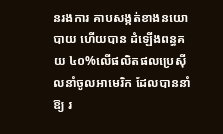នរងការ គាបសង្កត់ខាងនយោបាយ ហើយបាន ដំឡើងពន្ធគយ ៤០%លើផលិតផលប្រេស៊ីលនាំចូលអាមេរិក ដែលបាននាំឱ្យ រ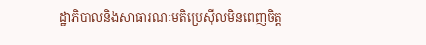ដ្ឋាភិបាលនិងសាធារណៈមតិប្រេស៊ីលមិនពេញចិត្ត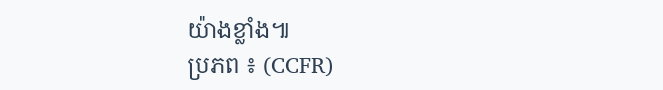យ៉ាងខ្លាំង៕
ប្រភព ៖ (CCFR)